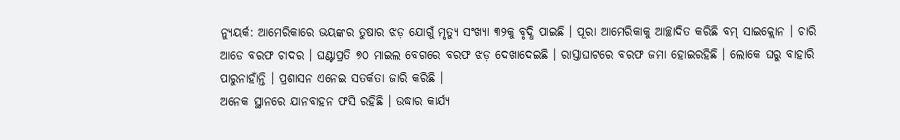ନ୍ୟୁୟର୍କ: ଆମେରିକାରେ ଭୟଙ୍କର ତୁଷାର ଝଡ଼ ଯୋଗୁଁ ମୃତ୍ୟୁ ସଂଖ୍ୟା ୩୨କୁ ବୃଦ୍ଧି ପାଇଛି । ପୂରା ଆମେରିକାକୁ ଆଚ୍ଛାଦିତ କରିଛି ବମ୍ ସାଇକ୍ଲୋନ । ଚାରି ଆଡେ ବରଫ ଚାଦର । ଘଣ୍ଟାପ୍ରତି ୭୦ ମାଇଲ ବେଗରେ ବରଫ ଝଡ଼ ଦେଖାଦେଇଛି । ରାସ୍ତାଘାଟରେ ବରଫ ଜମା ହୋଇରହିଛି । ଲୋକେ ଘରୁ ବାହାରି ପାରୁନାହାଁନ୍ତି । ପ୍ରଶାସନ ଏନେଇ ସତର୍କତା ଜାରି କରିଛି ।
ଅନେକ ସ୍ଥାନରେ ଯାନବାହନ ଫସି ରହିଛି । ଉଦ୍ଧାର କାର୍ଯ୍ୟ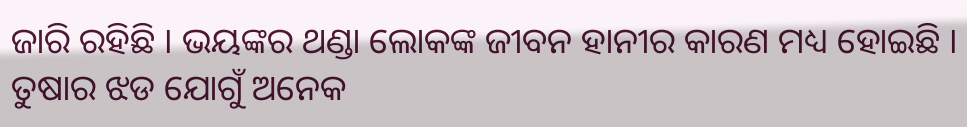ଜାରି ରହିଛି । ଭୟଙ୍କର ଥଣ୍ଡା ଲୋକଙ୍କ ଜୀବନ ହାନୀର କାରଣ ମଧ୍ୟ ହୋଇଛି । ତୁଷାର ଝଡ ଯୋଗୁଁ ଅନେକ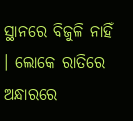ସ୍ଥାନରେ ବିଜୁଳି ନାହିଁ । ଲୋକେ ରାତିରେ ଅନ୍ଧାରରେ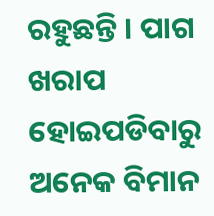ରହୁଛନ୍ତି । ପାଗ ଖରାପ ହୋଇପଡିବାରୁ ଅନେକ ବିମାନ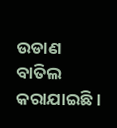ଉଡାଣ ବାତିଲ କରାଯାଇଛି ।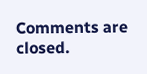Comments are closed.